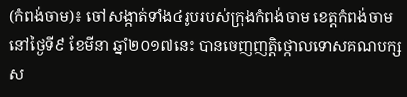(កំពង់ចាម)៖ ចៅសង្កាត់ទាំង៤រូបរបស់ក្រុងកំពង់ចាម ខេត្តកំពង់ចាម នៅថ្ងៃទី៩ ខែមីនា ឆ្នាំ២០១៧នេះ បានចេញញតិ្តថ្កោលទោសគណបក្សស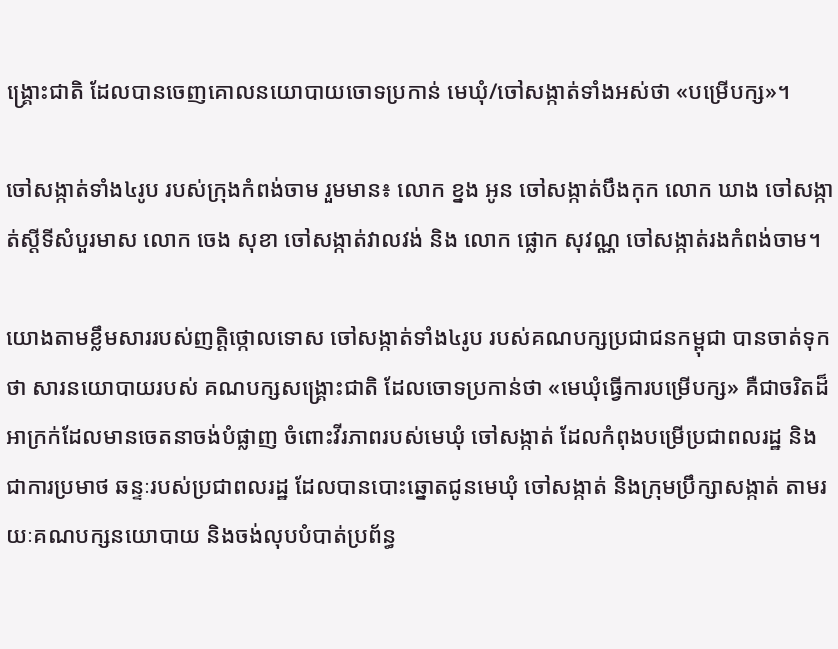ង្រ្គោះជាតិ ដែលបានចេញគោលនយោបាយចោទប្រកាន់ មេឃុំ/ចៅសង្កាត់ទាំងអស់ថា «បម្រើបក្ស»។

ចៅសង្កាត់ទាំង៤រូប របស់ក្រុងកំពង់ចាម រួមមាន៖ លោក ខ្នង អូន ចៅសង្កាត់បឹងកុក លោក ឃាង ចៅសង្កាត់ស្តីទីសំបួរមាស លោក ចេង សុខា ចៅសង្កាត់វាលវង់ និង លោក ផ្លោក សុវណ្ណ ចៅសង្កាត់រងកំពង់ចាម។

យោងតាមខ្លឹមសាររបស់ញត្តិថ្កោលទោស ចៅសង្កាត់ទាំង៤រូប របស់គណបក្សប្រជាជនកម្ពុជា បានចាត់ទុកថា សារនយោបាយរបស់ គណបក្សសង្រ្គោះជាតិ ដែលចោទប្រកាន់ថា «មេឃុំធ្វើការបម្រើបក្ស» គឺជាចរិតដ៏អាក្រក់ដែលមានចេតនាចង់បំផ្លាញ ចំពោះវីរភាពរបស់មេឃុំ ចៅសង្កាត់ ដែលកំពុងបម្រើប្រជាពលរដ្ឋ និងជាការប្រមាថ ឆន្ទៈរបស់ប្រជាពលរដ្ឋ ដែលបានបោះឆ្នោតជូនមេឃុំ ចៅសង្កាត់ និងក្រុមប្រឹក្សាសង្កាត់ តាមរយៈគណបក្សនយោបាយ និងចង់លុបបំបាត់ប្រព័ន្ធ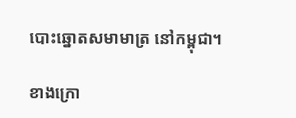បោះឆ្នោតសមាមាត្រ នៅកម្ពុជា។

ខាងក្រោ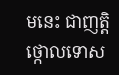មនេះ ជាញត្តិថ្កោលទោស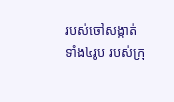របស់ចៅសង្កាត់ទាំង៤រូប របស់ក្រុ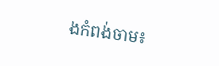ងកំពង់ចាម៖